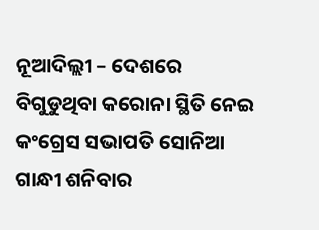ନୂଆଦିଲ୍ଲୀ – ଦେଶରେ ବିଗୁଡୁଥିବା କରୋନା ସ୍ଥିତି ନେଇ କଂଗ୍ରେସ ସଭାପତି ସୋନିଆ ଗାନ୍ଧୀ ଶନିବାର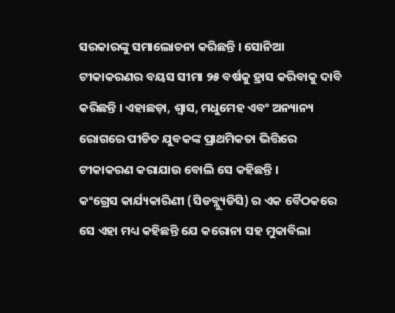ସରକାରଙ୍କୁ ସମାଲୋଚନା କରିଛନ୍ତି । ସୋନିଆ ଟୀକାକରଣର ବୟସ ସୀମା ୨୫ ବର୍ଷକୁ ହ୍ରାସ କରିବାକୁ ଦାବି କରିଛନ୍ତି । ଏହାଛଡ଼ା, ଶ୍ବାସ, ମଧୁମେହ ଏବଂ ଅନ୍ୟାନ୍ୟ ରୋଗରେ ପୀଡିତ ଯୁବକଙ୍କ ପ୍ରାଥମିକତା ଭିତ୍ତିରେ ଟୀକାକରଣ କରାଯାଉ ବୋଲି ସେ କହିଛନ୍ତି ।
କଂଗ୍ରେସ କାର୍ଯ୍ୟକାରିଣୀ (ସିଡବ୍ଲ୍ୟୁଡିସି) ର ଏକ ବୈଠକରେ ସେ ଏହା ମଧ୍ୟ କହିଛନ୍ତି ଯେ କରୋନା ସହ ମୁକାବିଲା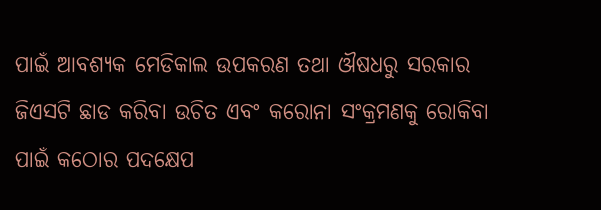ପାଇଁ ଆବଶ୍ୟକ ମେଡିକାଲ ଉପକରଣ ତଥା ଔଷଧରୁ ସରକାର ଜିଏସଟି ଛାଡ କରିବା ଉଚିତ ଏବଂ କରୋନା ସଂକ୍ରମଣକୁ ରୋକିବା ପାଇଁ କଠୋର ପଦକ୍ଷେପ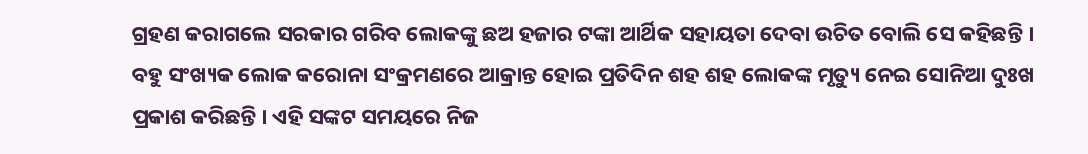ଗ୍ରହଣ କରାଗଲେ ସରକାର ଗରିବ ଲୋକଙ୍କୁ ଛଅ ହଜାର ଟଙ୍କା ଆର୍ଥିକ ସହାୟତା ଦେବା ଉଚିତ ବୋଲି ସେ କହିଛନ୍ତି ।
ବହୁ ସଂଖ୍ୟକ ଲୋକ କରୋନା ସଂକ୍ରମଣରେ ଆକ୍ରାନ୍ତ ହୋଇ ପ୍ରତିଦିନ ଶହ ଶହ ଲୋକଙ୍କ ମୃତ୍ୟୁ ନେଇ ସୋନିଆ ଦୁଃଖ ପ୍ରକାଶ କରିଛନ୍ତି । ଏହି ସଙ୍କଟ ସମୟରେ ନିଜ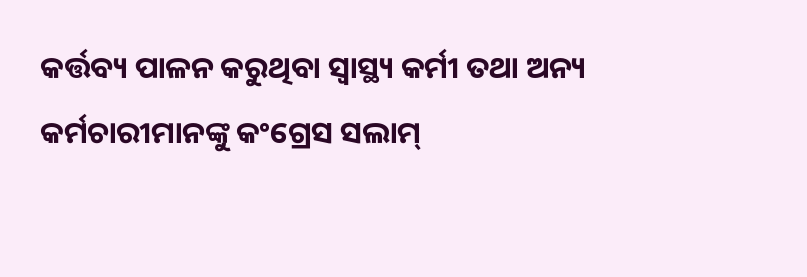କର୍ତ୍ତବ୍ୟ ପାଳନ କରୁଥିବା ସ୍ୱାସ୍ଥ୍ୟ କର୍ମୀ ତଥା ଅନ୍ୟ କର୍ମଚାରୀମାନଙ୍କୁ କଂଗ୍ରେସ ସଲାମ୍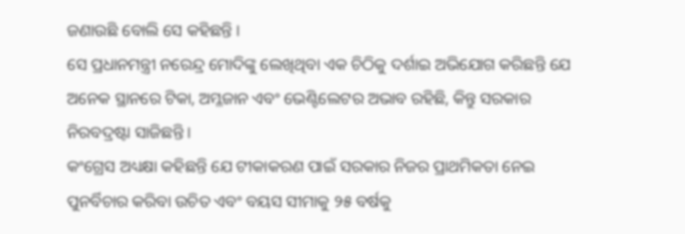ଜଣାଉଛି ବୋଲି ସେ କହିଛନ୍ତି ।
ସେ ପ୍ରଧାନମନ୍ତ୍ରୀ ନରେନ୍ଦ୍ର ମୋଦିଙ୍କୁ ଲେଖିଥିବା ଏକ ଚିଠିକୁ ଦର୍ଶାଇ ଅଭିଯୋଗ କରିଛନ୍ତି ଯେ ଅନେକ ସ୍ଥାନରେ ଟିକା, ଅମ୍ଳଜାନ ଏବଂ ଭେଣ୍ଟିଲେଟର ଅଭାବ ରହିଛି, କିନ୍ତୁ ସରକାର ନିରବଦ୍ରଷ୍ଟା ସାଜିଛନ୍ତି ।
କଂଗ୍ରେସ ଅଧ୍ୟକ୍ଷା କହିଛନ୍ତି ଯେ ଟୀକାକରଣ ପାଇଁ ସରକାର ନିଜର ପ୍ରାଥମିକତା ନେଇ ପୁନର୍ବିଚାର କରିବା ଉଚିତ ଏବଂ ବୟସ ସୀମାକୁ ୨୫ ବର୍ଷକୁ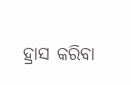ହ୍ରାସ କରିବା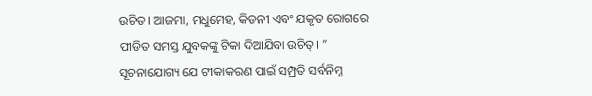ଉଚିତ। ଆଜମା, ମଧୁମେହ, କିଡନୀ ଏବଂ ଯକୃତ ରୋଗରେ ପୀଡିତ ସମସ୍ତ ଯୁବକଙ୍କୁ ଟିକା ଦିଆଯିବା ଉଚିତ୍। ”
ସୂଚନାଯୋଗ୍ୟ ଯେ ଟୀକାକରଣ ପାଇଁ ସମ୍ପ୍ରତି ସର୍ବନିମ୍ନ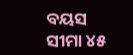ବୟସ ସୀମା ୪୫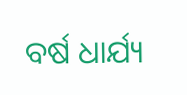ବର୍ଷ ଧାର୍ଯ୍ୟ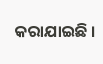କରାଯାଇଛି ।